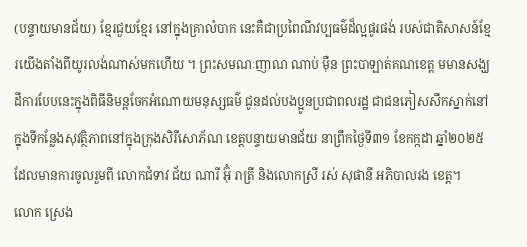(បន្ទាយមានជ័យ) ខ្មែរជួយខ្មែរ នៅក្នុងគ្រាលំបាក នេះគឺជាប្រពៃណីវប្បធម៌ដ៏ល្អផូរផង់ របស់ជាតិសាសន៍ខ្មែរយើងតាំងពីយូរលង់ណាស់មកហើយ ។ ព្រះសមណៈញាណ ណាប់ ម៉ឺន ព្រះបាឡាត់គណខេត្ត មមានសង្ឃដីការបែបនេះក្នុងពិធីនិមន្តចែកអំណោយមនុស្សធម៌ ជូនដល់បងប្អូនប្រជាពលរដ្ឋ ជាជនភៀសសឹកស្នាក់នៅក្នុងទីកន្លែងសុវត្ថិភាពនៅក្នុងក្រុងសិរីសោភ័ណ ខេត្តបន្ទាយមានជ័យ នាព្រឹកថ្ងៃទី៣១ ខែកក្កដា ឆ្នាំ២០២៥ ដែលមានការចូលរួមពី លោកជំទាវ ជ័យ ណារី អ៊ុំ រាត្រី និងលោកស្រី រស់ សុផានី អភិបាលរង ខេត្ត។
លោក ស្រេង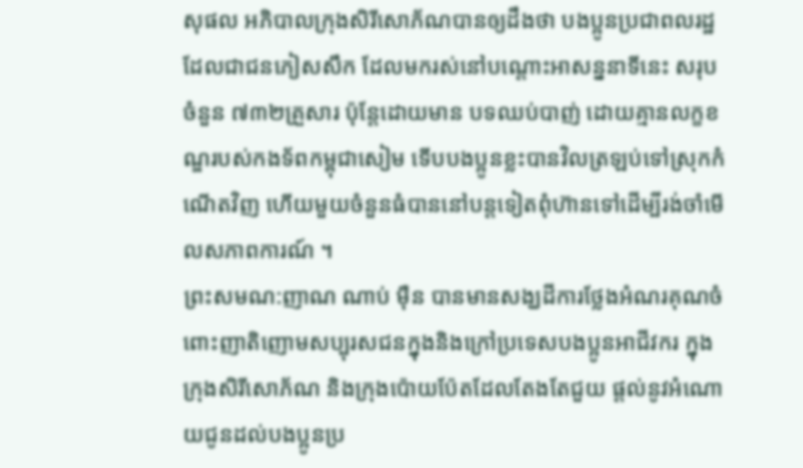សុផល អភិបាលក្រុងសិរីសោភ័ណបានឲ្យដឹងថា បងប្អូនប្រជាពលរដ្ឋដែលជាជនភៀសសឹក ដែលមករស់នៅបណ្ដោះអាសន្ននាទីនេះ សរុបចំនួន ៧៣២គ្រួសារ ប៉ុន្តែដោយមាន បទឈប់បាញ់ ដោយគ្មានលក្ខខណ្ឌរបស់កងទ័ពកម្ពុជាសៀម ទេីបបងប្អូនខ្លះបានវិលត្រឡប់ទៅស្រុកកំណើតវិញ ហើយមួយចំនួនធំបាននៅបន្តទៀតពុំហ៊ានទៅដើម្បីរង់ចាំមើលសភាពការណ៍ ។
ព្រះសមណ:ញាណ ណាប់ មុឺន បានមានសង្ឃដីការថ្លែងអំណរគុណចំពោះញាតិញោមសប្បុរសជនក្នុងនិងក្រៅប្រទេសបងប្អូនអាជីវករ ក្នុងក្រុងសិរីសោភ័ណ និងក្រុងប៉ោយប៉ែតដែលតែងតែជួយ ផ្តល់នូវអំណោយជូនដល់បងប្អូនប្រ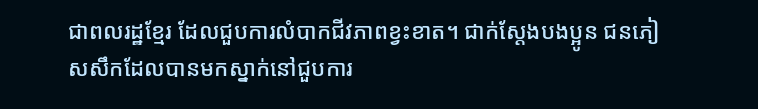ជាពលរដ្ឋខ្មែរ ដែលជួបការលំបាកជីវភាពខ្វះខាត។ ជាក់ស្តែងបងប្អូន ជនភៀសសឹកដែលបានមកស្នាក់នៅជួបការ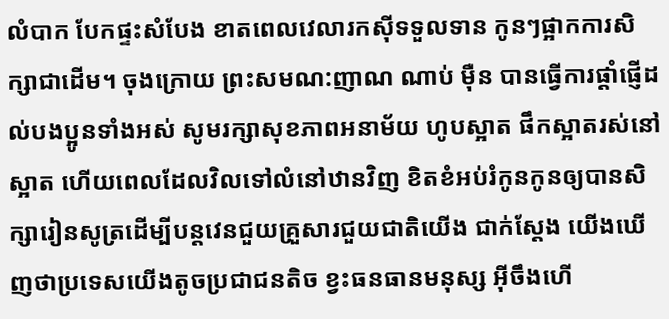លំបាក បែកផ្ទះសំបែង ខាតពេលវេលារកស៊ីទទួលទាន កូនៗផ្អាកការសិក្សាជាដើម។ ចុងក្រោយ ព្រះសមណ:ញាណ ណាប់ ម៉ឺន បានធ្វើការផ្ដាំផ្ញើដល់បងប្អូនទាំងអស់ សូមរក្សាសុខភាពអនាម័យ ហូបស្អាត ផឹកស្អាតរស់នៅស្អាត ហេីយពេលដែលវិលទៅលំនៅឋានវិញ ខិតខំអប់រំកូនកូនឲ្យបានសិក្សារៀនសូត្រដើម្បីបន្តវេនជួយគ្រួសារជួយជាតិយេីង ជាក់ស្តែង យើងឃើញថាប្រទេសយើងតូចប្រជាជនតិច ខ្វះធនធានមនុស្ស អ៊ីចឹងហើ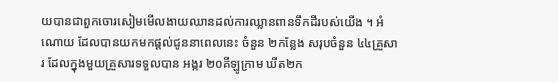យបានជាពួកចោរសៀមមើលងាយឈានដល់ការឈ្លានពានទឹកដីរបស់យើង ។ អំណោយ ដែលបានយកមកផ្តល់ជូននាពេលនេះ ចំនួន ២កន្លែង សរុបចំនួន ៤៤គ្រួសារ ដែលក្នុងមួយគ្រួសារទទួលបាន អង្ករ ២០គីឡូក្រាម ឃីត២ក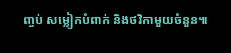ញ្ចប់ សម្លៀកបំពាក់ និងថវិកាមួយចំនួន៕